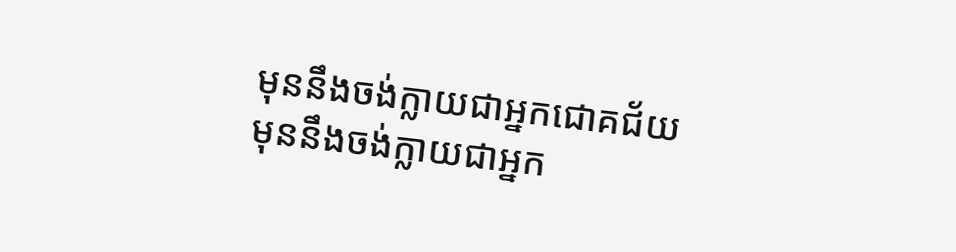មុននឹងចង់ក្លាយជាអ្នកជោគជ័យ មុននឹងចង់ក្លាយជាអ្នក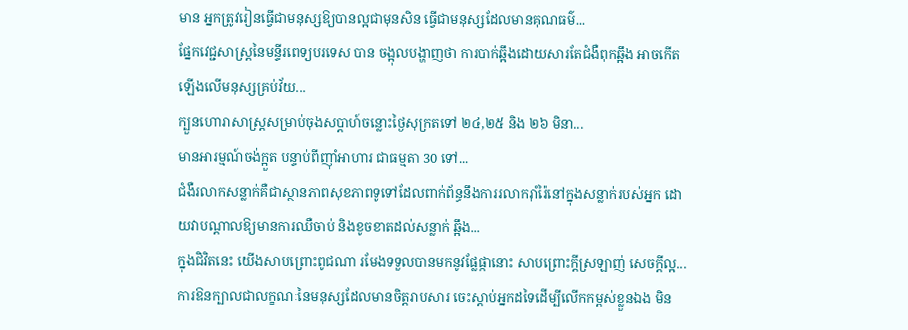មាន អ្នកត្រូវរៀនធ្វើជាមនុស្សឱ្យបានល្អជាមុនសិន ធ្វើជាមនុស្សដែលមានគុណធម៌...
ផ្នែកវេជ្ជសាស្ត្រនៃមន្ទីរពេទ្យបរទេស បាន ចង្អុលបង្ហាញថា ការបាក់ឆ្អឹងដោយសារតែជំងឺពុកឆ្អឹង អាចកើតឡើងលើមនុស្សគ្រប់វ័យ...
ក្បួនហោរាសាស្រ្តសម្រាប់ចុងសប្តាហ៍ចន្លោះថ្ងៃសុក្រតទៅ ២៤,២៥ និង ២៦ មិនា...
មានអារម្មណ៍ចង់ក្អួត បន្ទាប់ពីញ៉ាំអាហារ ជាធម្មតា 30 ទៅ...
ជំងឺរលាកសន្លាក់គឺជាស្ថានភាពសុខភាពទូទៅដែលពាក់ព័ន្ធនឹងការរលាករ៉ាំរ៉ៃនៅក្នុងសន្លាក់របស់អ្នក ដោយវាបណ្តាលឱ្យមានការឈឺចាប់ និងខូចខាតដល់សន្លាក់ ឆ្អឹង...
ក្នុងជិវិតនេះ យើងសាបព្រោះពូជណា រមែងទទួលបានមកនូវផ្លែផ្កានោះ សាបព្រោះក្ដីស្រឡាញ់ សេចក្ដីល្អ...
ការឱនក្បាលជាលក្ខណៈនៃមនុស្សដែលមានចិត្តរាបសារ ចេះស្តាប់អ្នកដទៃដើម្បីលើកកម្ពស់ខ្លួនឯង មិន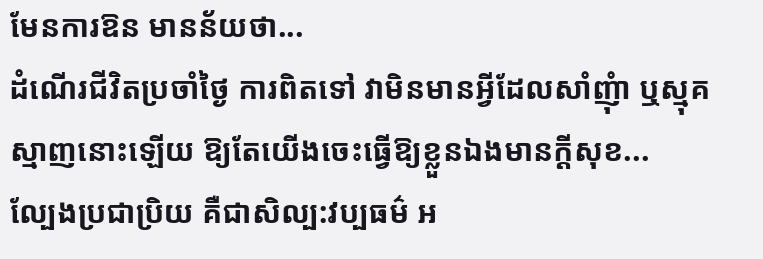មែនការឱន មានន័យថា...
ដំណើរជីវិតប្រចាំថ្ងៃ ការពិតទៅ វាមិនមានអ្វីដែលសាំញុំា ឬស្មុគស្មាញនោះឡើយ ឱ្យតែយើងចេះធ្វើឱ្យខ្លួនឯងមានក្ដីសុខ...
ល្បែងប្រជាប្រិយ គឺជាសិល្ប:វប្បធម៌ អ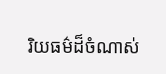រិយធម៌ដ៏ចំណាស់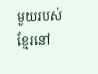មួយរបស់ខ្មែរនៅ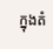ក្នុងតំ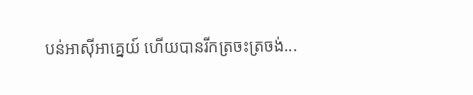បន់អាស៊ីអាគ្នេយ៍ ហើយបានរីកត្រចះត្រចង់...